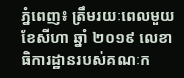ភ្នំពេញ៖ ត្រឹមរយៈពេលមួយខែសីហា ឆ្នាំ ២០១៩ លេខាធិការដ្ឋានរបស់គណៈក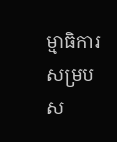ម្មាធិការសម្របស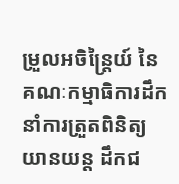ម្រួលអចិន្ត្រៃយ៍ នៃគណៈកម្មាធិការដឹកនាំការត្រួតពិនិត្យយានយន្ត ដឹកជ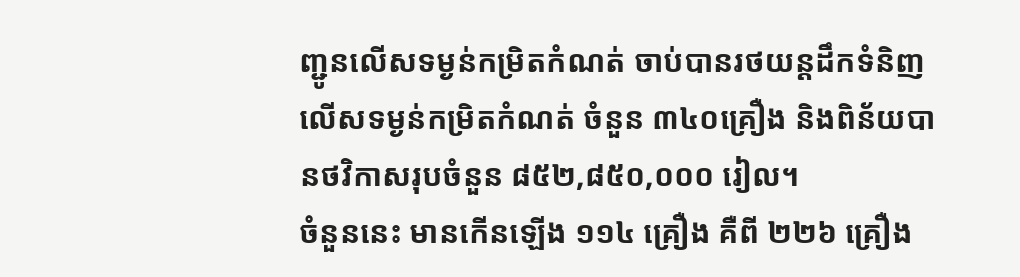ញ្ជូនលើសទម្ងន់កម្រិតកំណត់ ចាប់បានរថយន្តដឹកទំនិញលើសទម្ងន់កម្រិតកំណត់ ចំនួន ៣៤០គ្រឿង និងពិន័យបានថវិកាសរុបចំនួន ៨៥២,៨៥០,០០០ រៀល។
ចំនួននេះ មានកើនឡើង ១១៤ គ្រឿង គឺពី ២២៦ គ្រឿង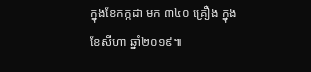ក្នុងខែកក្កដា មក ៣៤០ គ្រឿង ក្នុងខែសីហា ឆ្នាំ២០១៩៕